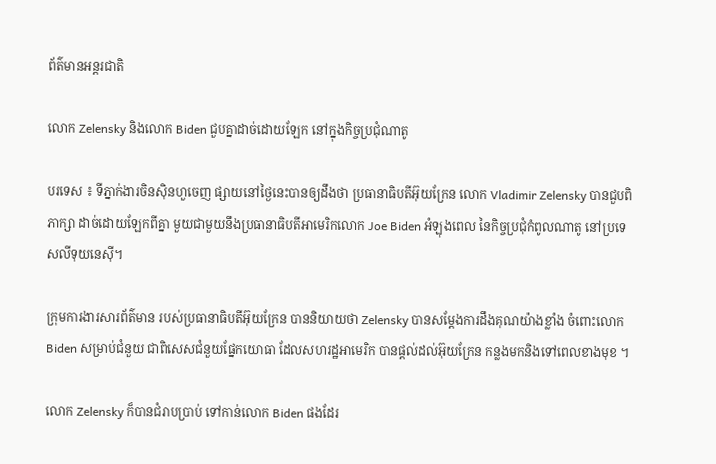ព័ត៌មានអន្តរជាតិ

លោក Zelensky និងលោក Biden ជួបគ្នាដាច់ដោយឡែក នៅក្នុងកិច្ចប្រជុំណាតូ

បរទេស ៖ ទីភ្នាក់ងារចិនស៊ិនហួចេញ ផ្សាយនៅថ្ងៃនេះបានឲ្យដឹងថា ប្រធានាធិបតីអ៊ុយក្រែន លោក Vladimir Zelensky បានជួបពិភាក្សា ដាច់ដោយឡែកពីគ្នា មួយជាមួយនឹងប្រធានាធិបតីអាមេរិកលោក Joe Biden អំឡុងពេល នៃកិច្ចប្រជុំកំពូលណាតូ នៅប្រទេសលីទុយនេស៊ី។

ក្រុមការងារសារព័ត៌មាន របស់ប្រធានាធិបតីអ៊ុយក្រែន បាននិយាយថា Zelensky បានសម្តែងការដឹងគុណយ៉ាងខ្លាំង ចំពោះលោក Biden សម្រាប់ជំនួយ ជាពិសេសជំនួយផ្នែកយោធា ដែលសហរដ្ឋអាមេរិក បានផ្តល់ដល់អ៊ុយក្រែន កន្លងមកនិងទៅពេលខាងមុខ ។

លោក Zelensky ក៏បានជំរាបប្រាប់ ទៅកាន់លោក Biden ផងដែរ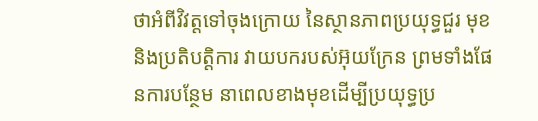ថាអំពីវិវត្តទៅចុងក្រោយ នៃស្ថានភាពប្រយុទ្ធជួរ មុខនិងប្រតិបត្តិការ វាយបករបស់អ៊ុយក្រែន ព្រមទាំងផែនការបន្ថែម នាពេលខាងមុខដើម្បីប្រយុទ្ធប្រ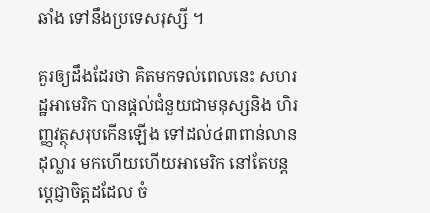ឆាំង ទៅនឹងប្រទេសរុស្សី ។

គួរឲ្យដឹងដែរថា គិតមកទល់ពេលនេះ សហរដ្ឋអាមេរិក បានផ្តល់ជំនួយជាមនុស្សនិង ហិរញ្ញវត្ថុសរុបកើនឡើង ទៅដល់៤៣ពាន់លានដុល្លារ មកហើយហើយអាមេរិក នៅតែបន្តប្តេជ្ញាចិត្តដដែល ចំ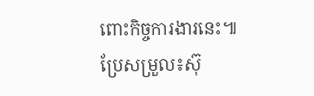ពោះកិច្ចការងារនេះ៕
ប្រែសម្រួល៖ស៊ុ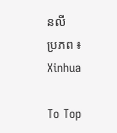នលី
ប្រភព ៖ Xinhua

To Top